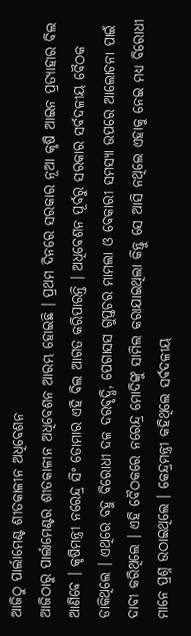ଆଜିଠୁ ପାର୍ଲାମେଣ୍ଟ ଶୀତକାଳୀନ ଅଧିବେଶନ
ଆଜିଠାରୁ ପାର୍ଲାମେଣ୍ଟର ଶୀତକାଳୀନ ଅଧିବେଶନ ଆରମ୍ଭ ହୋଇଛି । ପ୍ରଥମ ଦିନରେ ସରକାର ନୂଆ କୃଷି ଆଇନ ପ୍ରତ୍ୟାହାର ବିଲ ଆଣିବେ । କୃଷିମନ୍ତ୍ରୀ ନରେନ୍ଦ୍ର ସିଂ ତୋମାର ଏହି ବିଲ ଆଗତ କରିପାରନ୍ତି । ଅଧିବେଶନ ପୂର୍ବରୁ ସରକାର ସର୍ବଦଳୀୟ ବୈଠକ ଡାକିଥିଲେ । ଏଥିରେ ବହୁ ବିରୋଧୀ ଦଳ ଦରବୃଦ୍ଧି, ପେଗାସସ ଗୁପ୍ତଚର ମାମଲା ଓ ବେକାରୀ ସମସ୍ୟା ଉପରେ ଆଲୋଚନା ପାଇଁ ଦାବୀ କରିଥିଲେ । ଏହି ବୈଠକରେ ନରେନ୍ଦ୍ର ମୋଦିଙ୍କୁ ସାମିଲ କରାଯାଇଥିଲା କିନ୍ତୁ ସେ ଆସି ନଥିଲେ ଏହାକୁ ନେଇ ମଧ୍ୟ ବିରୋଧୀ ମାନେ ପ୍ରଶ୍ନ ଉଠାଇଥିଲେ । କେନ୍ଦ୍ରମନ୍ତ୍ରୀ କହିଥିଲେ ସର୍ବଦଳୀୟ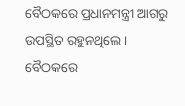ବୈଠକରେ ପ୍ରଧାନମନ୍ତ୍ରୀ ଆଗରୁ ଉପସ୍ଥିତ ରହୁନଥିଲେ । ବୈଠକରେ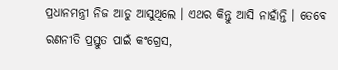ପ୍ରଧାନମନ୍ତ୍ରୀ ନିଜ ଆଡୁ ଆସୁଥିଲେ । ଏଥର କିନ୍ତୁ ଆସି ନାହାଁନ୍ତି । ତେବେ ରଣନୀତି ପ୍ରସ୍ତୁତ ପାଇଁ କଂଗ୍ରେସ,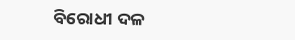ବିରୋଧୀ ଦଳ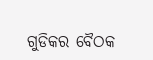ଗୁଡିକର ବୈଠକ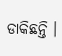ଡାକିଛନ୍ତି ।